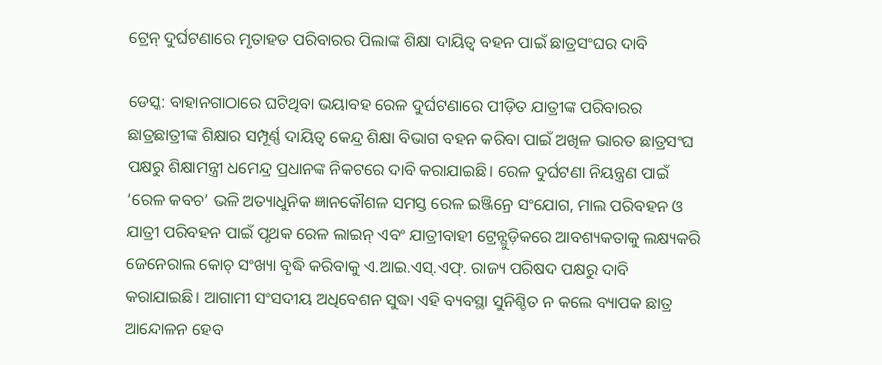ଟ୍ରେନ୍ ଦୁର୍ଘଟଣାରେ ମୃତାହତ ପରିବାରର ପିଲାଙ୍କ ଶିକ୍ଷା ଦାୟିତ୍ୱ ବହନ ପାଇଁ ଛାତ୍ରସଂଘର ଦାବି

ଡେସ୍କ: ବାହାନଗାଠାରେ ଘଟିଥିବା ଭୟାବହ ରେଳ ଦୁର୍ଘଟଣାରେ ପୀଡ଼ିତ ଯାତ୍ରୀଙ୍କ ପରିବାରର ଛାତ୍ରଛାତ୍ରୀଙ୍କ ଶିକ୍ଷାର ସମ୍ପୂର୍ଣ୍ଣ ଦାୟିତ୍ୱ କେନ୍ଦ୍ର ଶିକ୍ଷା ବିଭାଗ ବହନ କରିବା ପାଇଁ ଅଖିଳ ଭାରତ ଛାତ୍ରସଂଘ ପକ୍ଷରୁ ଶିକ୍ଷାମନ୍ତ୍ରୀ ଧମେନ୍ଦ୍ର ପ୍ରଧାନଙ୍କ ନିକଟରେ ଦାବି କରାଯାଇଛି। ରେଳ ଦୁର୍ଘଟଣା ନିୟନ୍ତ୍ରଣ ପାଇଁ ‘ରେଳ କବଚ’ ଭଳି ଅତ୍ୟାଧୁନିକ ଜ୍ଞାନକୌଶଳ ସମସ୍ତ ରେଳ ଇଞ୍ଜିନ୍ରେ ସଂଯୋଗ, ମାଲ ପରିବହନ ଓ ଯାତ୍ରୀ ପରିବହନ ପାଇଁ ପୃଥକ ରେଳ ଲାଇନ୍ ଏବଂ ଯାତ୍ରୀବାହୀ ଟ୍ରେନ୍ଗୁଡ଼ିକରେ ଆବଶ୍ୟକତାକୁ ଲକ୍ଷ୍ୟକରି ଜେନେରାଲ କୋଚ୍ ସଂଖ୍ୟା ବୃଦ୍ଧି କରିବାକୁ ଏ.ଆଇ.ଏସ୍.ଏଫ୍. ରାଜ୍ୟ ପରିଷଦ ପକ୍ଷରୁ ଦାବି କରାଯାଇଛି। ଆଗାମୀ ସଂସଦୀୟ ଅଧିବେଶନ ସୁଦ୍ଧା ଏହି ବ୍ୟବସ୍ଥା ସୁନିଶ୍ଚିତ ନ କଲେ ବ୍ୟାପକ ଛାତ୍ର ଆନ୍ଦୋଳନ ହେବ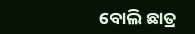ବୋଲି ଛାତ୍ର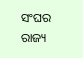ସଂଘର ରାଜ୍ୟ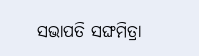ସଭାପତି ସଙ୍ଘମିତ୍ରା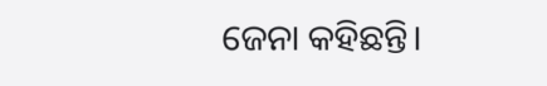ଜେନା କହିଛନ୍ତି।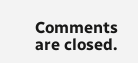Comments are closed.